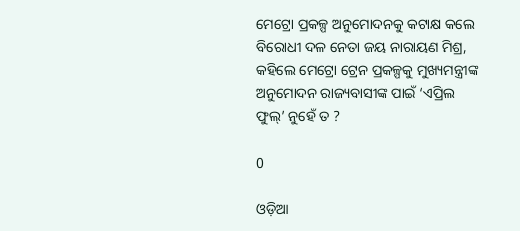ମେଟ୍ରୋ ପ୍ରକଳ୍ପ ଅନୁମୋଦନକୁ କଟାକ୍ଷ କଲେ ବିରୋଧୀ ଦଳ ନେତା ଜୟ ନାରାୟଣ ମିଶ୍ର, କହିଲେ ମେଟ୍ରୋ ଟ୍ରେନ ପ୍ରକଳ୍ପକୁ ମୁଖ୍ୟମନ୍ତ୍ରୀଙ୍କ ଅନୁମୋଦନ ରାଜ୍ୟବାସୀଙ୍କ ପାଇଁ ‘ଏପ୍ରିଲ ଫୁଲ୍’ ନୁହେଁ ତ ?

0

ଓଡ଼ିଆ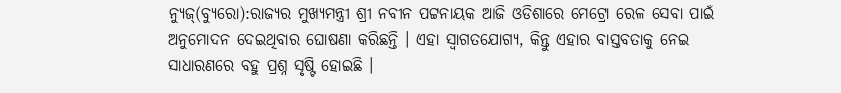ନ୍ୟୁଜ୍(ବ୍ୟୁରୋ):ରାଜ୍ୟର ମୁଖ୍ୟମନ୍ତ୍ରୀ ଶ୍ରୀ ନବୀନ ପଟ୍ଟନାୟକ ଆଜି ଓଡିଶାରେ ମେଟ୍ରୋ ରେଳ ସେବା ପାଇଁ ଅନୁମୋଦନ ଦେଇଥିବାର ଘୋଷଣା କରିଛନ୍ତି । ଏହା ସ୍ୱାଗତଯୋଗ୍ୟ, କିନ୍ତୁ ଏହାର ବାସ୍ତବତାକୁ ନେଇ ସାଧାରଣରେ ବହୁ ପ୍ରଶ୍ନ ସୃଷ୍ଟି ହୋଇଛି ।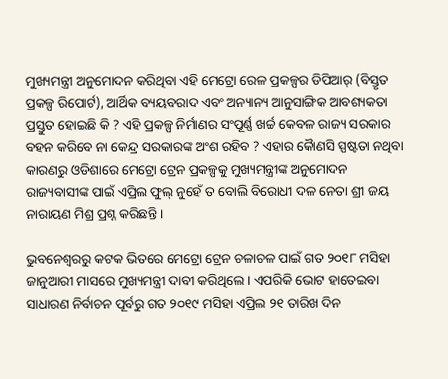ମୁଖ୍ୟମନ୍ତ୍ରୀ ଅନୁମୋଦନ କରିଥିବା ଏହି ମେଟ୍ରୋ ରେଳ ପ୍ରକଳ୍ପର ଡିପିଆର୍ (ବିସ୍ତୃତ ପ୍ରକଳ୍ପ ରିପୋର୍ଟ), ଆର୍ଥିକ ବ୍ୟୟବରାଦ ଏବଂ ଅନ୍ୟାନ୍ୟ ଆନୁସାଙ୍ଗିକ ଆବଶ୍ୟକତା ପ୍ରସ୍ତୁତ ହୋଇଛି କି ? ଏହି ପ୍ରକଳ୍ପ ନିର୍ମାଣର ସଂପୂର୍ଣ୍ଣ ଖର୍ଚ୍ଚ କେବଳ ରାଜ୍ୟ ସରକାର ବହନ କରିବେ ନା କେନ୍ଦ୍ର ସରକାରଙ୍କ ଅଂଶ ରହିବ ? ଏହାର କୈାଣସି ସ୍ପଷ୍ଟତା ନଥିବା କାରଣରୁ ଓଡିଶାରେ ମେଟ୍ରୋ ଟ୍ରେନ ପ୍ରକଳ୍ପକୁ ମୁଖ୍ୟମନ୍ତ୍ରୀଙ୍କ ଅନୁମୋଦନ ରାଜ୍ୟବାସୀଙ୍କ ପାଇଁ ଏପ୍ରିଲ ଫୁଲ୍ ନୁହେଁ ତ ବୋଲି ବିରୋଧୀ ଦଳ ନେତା ଶ୍ରୀ ଜୟ ନାରାୟଣ ମିଶ୍ର ପ୍ରଶ୍ନ କରିଛନ୍ତି ।

ଭୁବନେଶ୍ୱରରୁ କଟକ ଭିତରେ ମେଟ୍ରୋ ଟ୍ରେନ ଚଳାଚଳ ପାଇଁ ଗତ ୨୦୧୮ ମସିହା ଜାନୁଆରୀ ମାସରେ ମୁଖ୍ୟମନ୍ତ୍ରୀ ଦାବୀ କରିଥିଲେ । ଏପରିକି ଭୋଟ ହାତେଇବା ସାଧାରଣ ନିର୍ବାଚନ ପୂର୍ବରୁ ଗତ ୨୦୧୯ ମସିହା ଏପ୍ରିଲ ୨୧ ତାରିଖ ଦିନ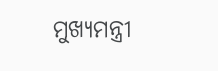ମୁଖ୍ୟମନ୍ତ୍ରୀ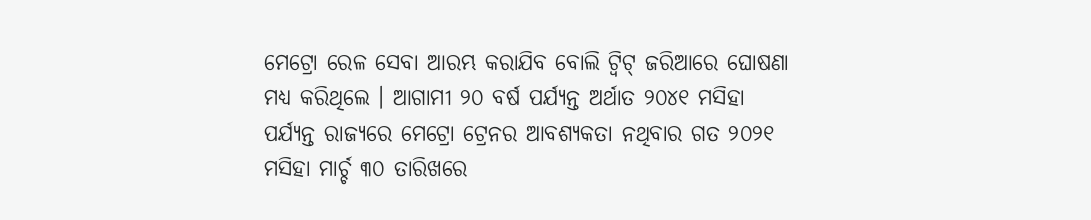ମେଟ୍ରୋ ରେଳ ସେବା ଆରମ୍ଭ କରାଯିବ ବୋଲି ଟ୍ୱିଟ୍ ଜରିଆରେ ଘୋଷଣା ମଧ୍ୟ କରିଥିଲେ । ଆଗାମୀ ୨୦ ବର୍ଷ ପର୍ଯ୍ୟନ୍ତ ଅର୍ଥାତ ୨୦୪୧ ମସିହା ପର୍ଯ୍ୟନ୍ତ ରାଜ୍ୟରେ ମେଟ୍ରୋ ଟ୍ରେନର ଆବଶ୍ୟକତା ନଥିବାର ଗତ ୨୦୨୧ ମସିହା ମାର୍ଚ୍ଚ ୩୦ ତାରିଖରେ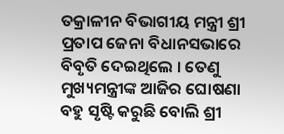ତକ୍ରାଳୀନ ବିଭାଗୀୟ ମନ୍ତ୍ରୀ ଶ୍ରୀ ପ୍ରତାପ ଜେନା ବିଧାନସଭାରେ ବିବୃତି ଦେଇଥିଲେ । ତେଣୁ ମୁଖ୍ୟମନ୍ତ୍ରୀଙ୍କ ଆଜିର ଘୋଷଣା ବହୁ ସୃଷ୍ଟି କରୁଛି ବୋଲି ଶ୍ରୀ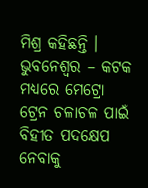ମିଶ୍ର କହିଛନ୍ତି ।
ଭୁବନେଶ୍ୱର – କଟକ ମଧ୍ୟରେ ମେଟ୍ରୋ ଟ୍ରେନ ଚଳାଚଳ ପାଇଁ ବିହୀତ ପଦକ୍ଷେପ ନେବାକୁ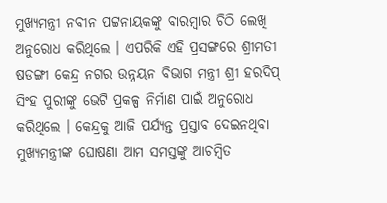ମୁଖ୍ୟମନ୍ତ୍ରୀ ନବୀନ ପଟ୍ଟନାୟକଙ୍କୁ ବାରମ୍ବାର ଚିଠି ଲେଖି ଅନୁରୋଧ କରିଥିଲେ । ଏପରିକି ଏହି ପ୍ରସଙ୍ଗରେ ଶ୍ରୀମତୀ ଷଡଙ୍ଗୀ କେନ୍ଦ୍ର ନଗର ଉନ୍ନୟନ ବିଭାଗ ମନ୍ତ୍ରୀ ଶ୍ରୀ ହରଦିପ୍ ସିଂହ ପୁରୀଙ୍କୁ ଭେଟି ପ୍ରକଳ୍ପ ନିର୍ମାଣ ପାଇଁ ଅନୁରୋଧ କରିଥିଲେ । କେନ୍ଦ୍ରକୁ ଆଜି ପର୍ଯ୍ୟନ୍ତ ପ୍ରସ୍ତାବ ଦେଇନଥିବା ମୁଖ୍ୟମନ୍ତ୍ରୀଙ୍କ ଘୋଷଣା ଆମ ସମସ୍ତଙ୍କୁ ଆଚମ୍ବିତ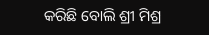କରିଛି ବୋଲି ଶ୍ରୀ ମିଶ୍ର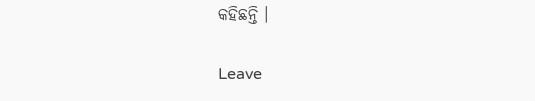କହିଛନ୍ତି ।

Leave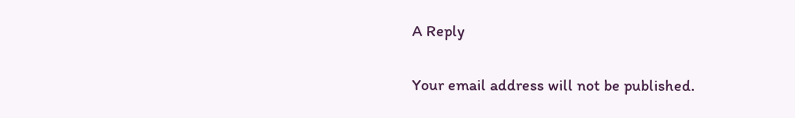A Reply

Your email address will not be published.